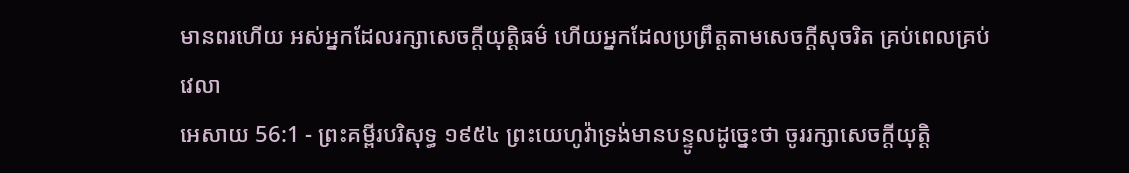មានពរហើយ អស់អ្នកដែលរក្សាសេចក្ដីយុត្តិធម៌ ហើយអ្នកដែលប្រព្រឹត្តតាមសេចក្ដីសុចរិត គ្រប់ពេលគ្រប់វេលា
អេសាយ 56:1 - ព្រះគម្ពីរបរិសុទ្ធ ១៩៥៤ ព្រះយេហូវ៉ាទ្រង់មានបន្ទូលដូច្នេះថា ចូររក្សាសេចក្ដីយុត្តិ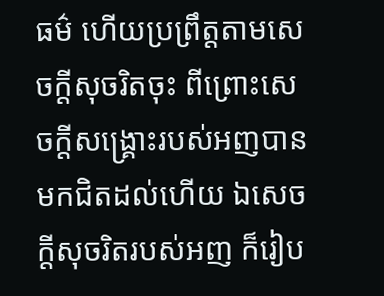ធម៌ ហើយប្រព្រឹត្តតាមសេចក្ដីសុចរិតចុះ ពីព្រោះសេចក្ដីសង្គ្រោះរបស់អញបានមកជិតដល់ហើយ ឯសេចក្ដីសុចរិតរបស់អញ ក៏រៀប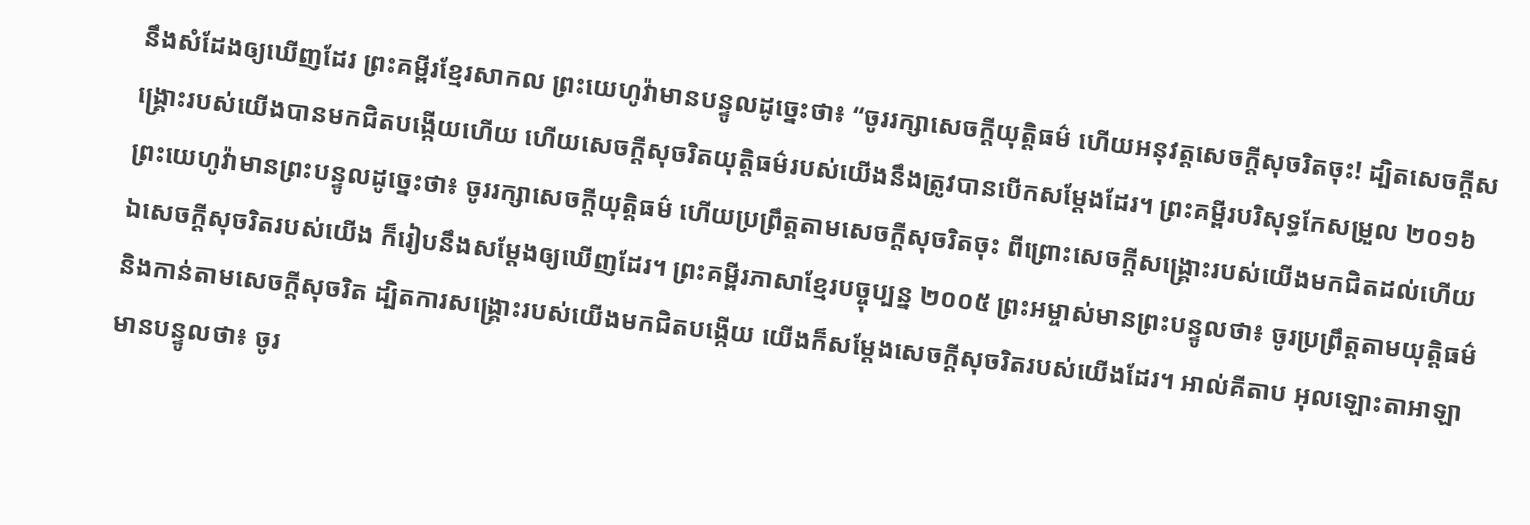នឹងសំដែងឲ្យឃើញដែរ ព្រះគម្ពីរខ្មែរសាកល ព្រះយេហូវ៉ាមានបន្ទូលដូច្នេះថា៖ “ចូររក្សាសេចក្ដីយុត្តិធម៌ ហើយអនុវត្តសេចក្ដីសុចរិតចុះ! ដ្បិតសេចក្ដីសង្គ្រោះរបស់យើងបានមកជិតបង្កើយហើយ ហើយសេចក្ដីសុចរិតយុត្តិធម៌របស់យើងនឹងត្រូវបានបើកសម្ដែងដែរ។ ព្រះគម្ពីរបរិសុទ្ធកែសម្រួល ២០១៦ ព្រះយេហូវ៉ាមានព្រះបន្ទូលដូច្នេះថា៖ ចូររក្សាសេចក្ដីយុត្តិធម៌ ហើយប្រព្រឹត្តតាមសេចក្ដីសុចរិតចុះ ពីព្រោះសេចក្ដីសង្គ្រោះរបស់យើងមកជិតដល់ហើយ ឯសេចក្ដីសុចរិតរបស់យើង ក៏រៀបនឹងសម្ដែងឲ្យឃើញដែរ។ ព្រះគម្ពីរភាសាខ្មែរបច្ចុប្បន្ន ២០០៥ ព្រះអម្ចាស់មានព្រះបន្ទូលថា៖ ចូរប្រព្រឹត្តតាមយុត្តិធម៌ និងកាន់តាមសេចក្ដីសុចរិត ដ្បិតការសង្គ្រោះរបស់យើងមកជិតបង្កើយ យើងក៏សម្តែងសេចក្ដីសុចរិតរបស់យើងដែរ។ អាល់គីតាប អុលឡោះតាអាឡាមានបន្ទូលថា៖ ចូរ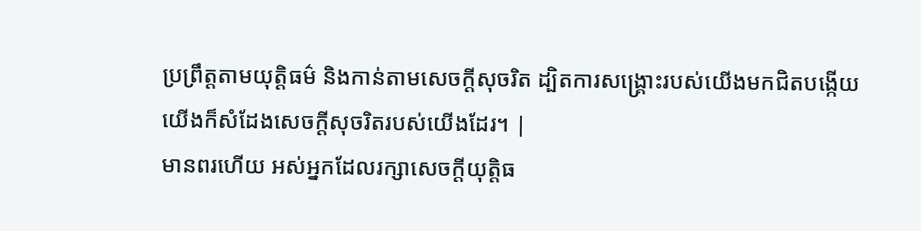ប្រព្រឹត្តតាមយុត្តិធម៌ និងកាន់តាមសេចក្ដីសុចរិត ដ្បិតការសង្គ្រោះរបស់យើងមកជិតបង្កើយ យើងក៏សំដែងសេចក្ដីសុចរិតរបស់យើងដែរ។ |
មានពរហើយ អស់អ្នកដែលរក្សាសេចក្ដីយុត្តិធ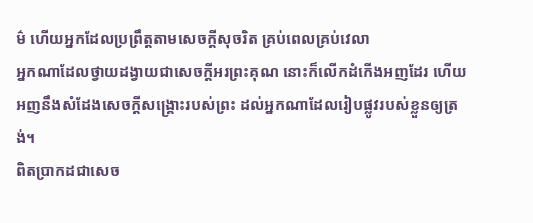ម៌ ហើយអ្នកដែលប្រព្រឹត្តតាមសេចក្ដីសុចរិត គ្រប់ពេលគ្រប់វេលា
អ្នកណាដែលថ្វាយដង្វាយជាសេចក្ដីអរព្រះគុណ នោះក៏លើកដំកើងអញដែរ ហើយអញនឹងសំដែងសេចក្ដីសង្គ្រោះរបស់ព្រះ ដល់អ្នកណាដែលរៀបផ្លូវរបស់ខ្លួនឲ្យត្រង់។
ពិតប្រាកដជាសេច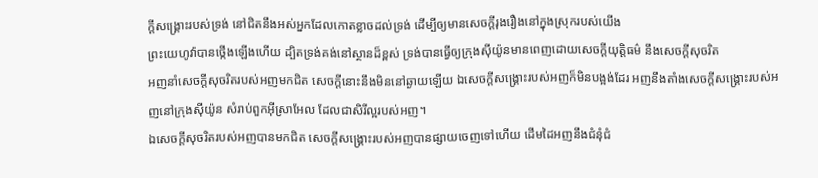ក្ដីសង្គ្រោះរបស់ទ្រង់ នៅជិតនឹងអស់អ្នកដែលកោតខ្លាចដល់ទ្រង់ ដើម្បីឲ្យមានសេចក្ដីរុងរឿងនៅក្នុងស្រុករបស់យើង
ព្រះយេហូវ៉ាបានថ្កើងឡើងហើយ ដ្បិតទ្រង់គង់នៅស្ថានដ៏ខ្ពស់ ទ្រង់បានធ្វើឲ្យក្រុងស៊ីយ៉ូនមានពេញដោយសេចក្ដីយុត្តិធម៌ នឹងសេចក្ដីសុចរិត
អញនាំសេចក្ដីសុចរិតរបស់អញមកជិត សេចក្ដីនោះនឹងមិននៅឆ្ងាយឡើយ ឯសេចក្ដីសង្គ្រោះរបស់អញក៏មិនបង្អង់ដែរ អញនឹងតាំងសេចក្ដីសង្គ្រោះរបស់អញនៅក្រុងស៊ីយ៉ូន សំរាប់ពួកអ៊ីស្រាអែល ដែលជាសិរីល្អរបស់អញ។
ឯសេចក្ដីសុចរិតរបស់អញបានមកជិត សេចក្ដីសង្គ្រោះរបស់អញបានផ្សាយចេញទៅហើយ ដើមដៃអញនឹងជំនុំជំ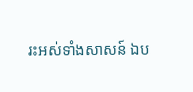រះអស់ទាំងសាសន៍ ឯប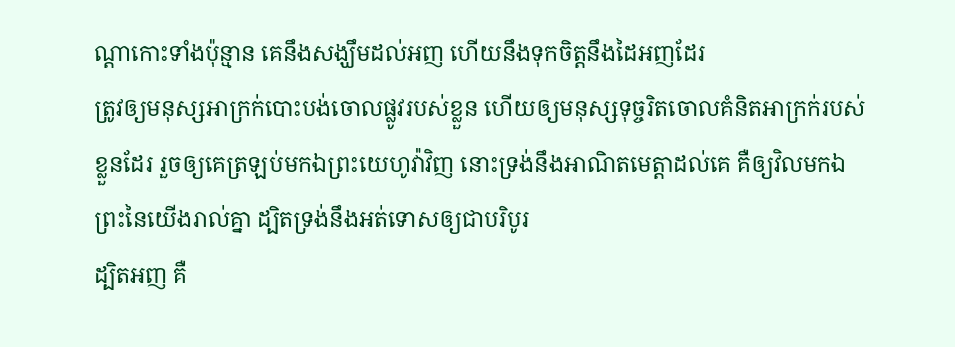ណ្តាកោះទាំងប៉ុន្មាន គេនឹងសង្ឃឹមដល់អញ ហើយនឹងទុកចិត្តនឹងដៃអញដែរ
ត្រូវឲ្យមនុស្សអាក្រក់បោះបង់ចោលផ្លូវរបស់ខ្លួន ហើយឲ្យមនុស្សទុច្ចរិតចោលគំនិតអាក្រក់របស់ខ្លួនដែរ រួចឲ្យគេត្រឡប់មកឯព្រះយេហូវ៉ាវិញ នោះទ្រង់នឹងអាណិតមេត្តាដល់គេ គឺឲ្យវិលមកឯព្រះនៃយើងរាល់គ្នា ដ្បិតទ្រង់នឹងអត់ទោសឲ្យជាបរិបូរ
ដ្បិតអញ គឺ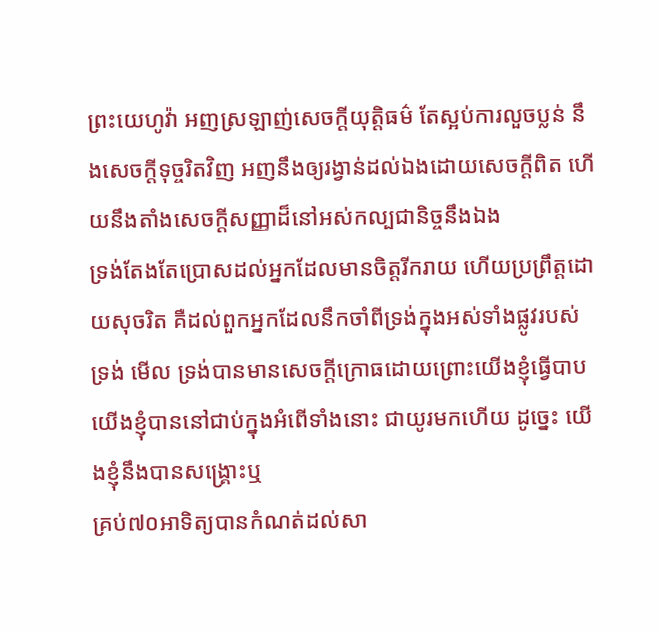ព្រះយេហូវ៉ា អញស្រឡាញ់សេចក្ដីយុត្តិធម៌ តែស្អប់ការលួចប្លន់ នឹងសេចក្ដីទុច្ចរិតវិញ អញនឹងឲ្យរង្វាន់ដល់ឯងដោយសេចក្ដីពិត ហើយនឹងតាំងសេចក្ដីសញ្ញាដ៏នៅអស់កល្បជានិច្ចនឹងឯង
ទ្រង់តែងតែប្រោសដល់អ្នកដែលមានចិត្តរីករាយ ហើយប្រព្រឹត្តដោយសុចរិត គឺដល់ពួកអ្នកដែលនឹកចាំពីទ្រង់ក្នុងអស់ទាំងផ្លូវរបស់ទ្រង់ មើល ទ្រង់បានមានសេចក្ដីក្រោធដោយព្រោះយើងខ្ញុំធ្វើបាប យើងខ្ញុំបាននៅជាប់ក្នុងអំពើទាំងនោះ ជាយូរមកហើយ ដូច្នេះ យើងខ្ញុំនឹងបានសង្គ្រោះឬ
គ្រប់៧០អាទិត្យបានកំណត់ដល់សា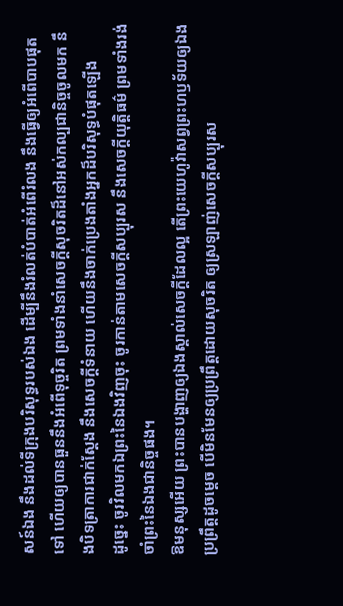សន៍ឯង នឹងដល់ទីក្រុងបរិសុទ្ធរបស់ឯង ដើម្បីនឹងរំលត់បំបាត់អំពើរំលង នឹងធ្វើឲ្យអំពើបាបផុតទៅ ហើយឲ្យបានធួននឹងអំពើទុច្ចរិត ព្រមទាំងនាំសេចក្ដីសុចរិតដ៏នៅអស់កល្បជានិច្ចចូលមក នឹងបិទត្រាការជាក់ស្តែង នឹងសេចក្ដីទំនាយ ហើយនឹងចាក់ប្រេងតាំងអ្នកដ៏បរិសុទ្ធបំផុតឡើង
ដូច្នេះ ចូរវិលមកឯព្រះនៃឯងវិញចុះ ចូរកាន់តាមសេចក្ដីសប្បុរស នឹងសេចក្ដីយុត្តិធម៌ ព្រមទាំងរង់ចាំព្រះនៃឯងជានិច្ចផង។
ឱមនុស្សអើយ ព្រះបានបង្ហាញឲ្យឯងស្គាល់សេចក្ដីដែលល្អ តើព្រះយេហូវ៉ាសព្វព្រះហឫទ័យឲ្យឯងប្រព្រឹត្តដូចម្តេច បើមិនមែនឲ្យប្រព្រឹត្តដោយសុចរិត ឲ្យស្រឡាញ់សេចក្ដីសប្បុរស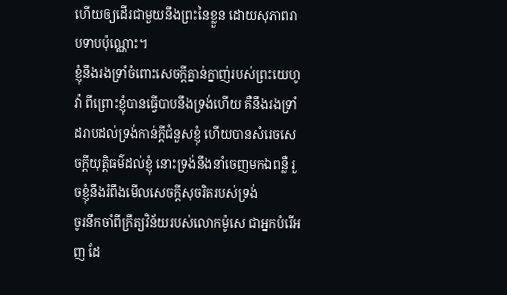ហើយឲ្យដើរជាមួយនឹងព្រះនៃខ្លួន ដោយសុភាពរាបទាបប៉ុណ្ណោះ។
ខ្ញុំនឹងរងទ្រាំចំពោះសេចក្ដីគ្នាន់ក្នាញ់របស់ព្រះយេហូវ៉ា ពីព្រោះខ្ញុំបានធ្វើបាបនឹងទ្រង់ហើយ គឺនឹងរងទ្រាំដរាបដល់ទ្រង់កាន់ក្តីជំនួសខ្ញុំ ហើយបានសំរេចសេចក្ដីយុត្តិធម៌ដល់ខ្ញុំ នោះទ្រង់នឹងនាំចេញមកឯពន្លឺ រួចខ្ញុំនឹងរំពឹងមើលសេចក្ដីសុចរិតរបស់ទ្រង់
ចូរនឹកចាំពីក្រឹត្យវិន័យរបស់លោកម៉ូសេ ជាអ្នកបំរើអញ ដែ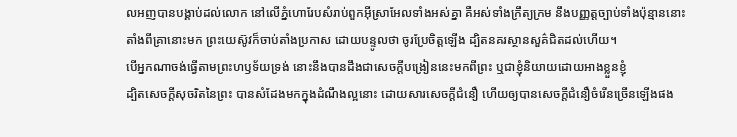លអញបានបង្គាប់ដល់លោក នៅលើភ្នំហោរែបសំរាប់ពួកអ៊ីស្រាអែលទាំងអស់គ្នា គឺអស់ទាំងក្រឹត្យក្រម នឹងបញ្ញត្តច្បាប់ទាំងប៉ុន្មាននោះ
តាំងពីគ្រានោះមក ព្រះយេស៊ូវក៏ចាប់តាំងប្រកាស ដោយបន្ទូលថា ចូរប្រែចិត្តឡើង ដ្បិតនគរស្ថានសួគ៌ជិតដល់ហើយ។
បើអ្នកណាចង់ធ្វើតាមព្រះហឫទ័យទ្រង់ នោះនឹងបានដឹងជាសេចក្ដីបង្រៀននេះមកពីព្រះ ឬជាខ្ញុំនិយាយដោយអាងខ្លួនខ្ញុំ
ដ្បិតសេចក្ដីសុចរិតនៃព្រះ បានសំដែងមកក្នុងដំណឹងល្អនោះ ដោយសារសេចក្ដីជំនឿ ហើយឲ្យបានសេចក្ដីជំនឿចំរើនច្រើនឡើងផង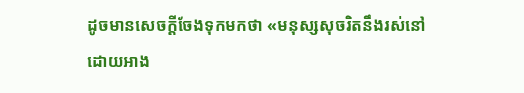ដូចមានសេចក្ដីចែងទុកមកថា «មនុស្សសុចរិតនឹងរស់នៅ ដោយអាង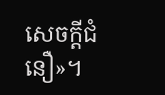សេចក្ដីជំនឿ»។